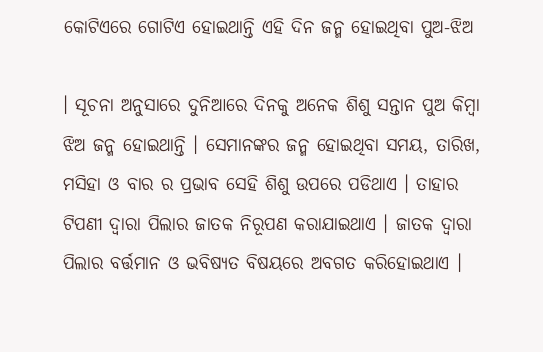କୋଟିଏରେ ଗୋଟିଏ ହୋଇଥାନ୍ତି ଏହି ଦିନ ଜନ୍ମ ହୋଇଥିବା ପୁଅ-ଝିଅ

। ସୂଚନା ଅନୁସାରେ ଦୁନିଆରେ ଦିନକୁ ଅନେକ ଶିଶୁ ସନ୍ତାନ ପୁଅ କିମ୍ବା ଝିଅ ଜନ୍ମ ହୋଇଥାନ୍ତି । ସେମାନଙ୍କର ଜନ୍ମ ହୋଇଥିବା ସମୟ, ତାରିଖ, ମସିହା ଓ ବାର ର ପ୍ରଭାବ ସେହି ଶିଶୁ ଉପରେ ପଡିଥାଏ । ତାହାର ଟିପଣୀ ଦ୍ଵାରା ପିଲାର ଜାତକ ନିରୂପଣ କରାଯାଇଥାଏ । ଜାତକ ଦ୍ଵାରା ପିଲାର ବର୍ତ୍ତମାନ ଓ ଭବିଷ୍ୟତ ବିଷୟରେ ଅବଗତ କରିହୋଇଥାଏ ।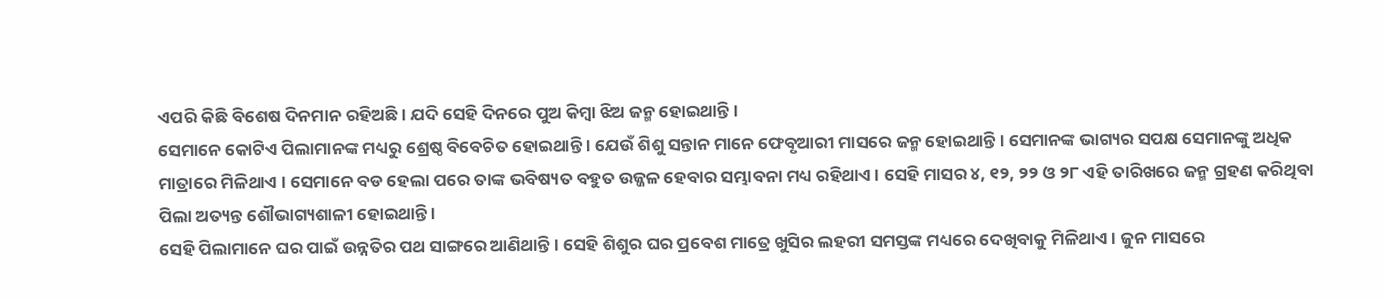ଏପରି କିଛି ବିଶେଷ ଦିନମାନ ରହିଅଛି । ଯଦି ସେହି ଦିନରେ ପୁଅ କିମ୍ବା ଝିଅ ଜନ୍ମ ହୋଇଥାନ୍ତି ।
ସେମାନେ କୋଟିଏ ପିଲାମାନଙ୍କ ମଧ୍ୟରୁ ଶ୍ରେଷ୍ଠ ବିବେଚିତ ହୋଇଥାନ୍ତି । ଯେଉଁ ଶିଶୁ ସନ୍ତାନ ମାନେ ଫେବୃଆରୀ ମାସରେ ଜନ୍ମ ହୋଇଥାନ୍ତି । ସେମାନଙ୍କ ଭାଗ୍ୟର ସପକ୍ଷ ସେମାନଙ୍କୁ ଅଧିକ ମାତ୍ରାରେ ମିଳିଥାଏ । ସେମାନେ ବଡ ହେଲା ପରେ ତାଙ୍କ ଭବିଷ୍ୟତ ବହୁତ ଉଜ୍ଜଳ ହେବାର ସମ୍ଭାବନା ମଧ୍ୟ ରହିଥାଏ । ସେହି ମାସର ୪, ୧୨, ୨୨ ଓ ୨୮ ଏହି ତାରିଖରେ ଜନ୍ମ ଗ୍ରହଣ କରିଥିବା ପିଲା ଅତ୍ୟନ୍ତ ଶୌଭାଗ୍ୟଶାଳୀ ହୋଇଥାନ୍ତି ।
ସେହି ପିଲାମାନେ ଘର ପାଇଁ ଉନ୍ନତିର ପଥ ସାଙ୍ଗରେ ଆଣିଥାନ୍ତି । ସେହି ଶିଶୁର ଘର ପ୍ରବେଶ ମାତ୍ରେ ଖୁସିର ଲହରୀ ସମସ୍ତଙ୍କ ମଧ୍ୟରେ ଦେଖିବାକୁ ମିଳିଥାଏ । ଜୁନ ମାସରେ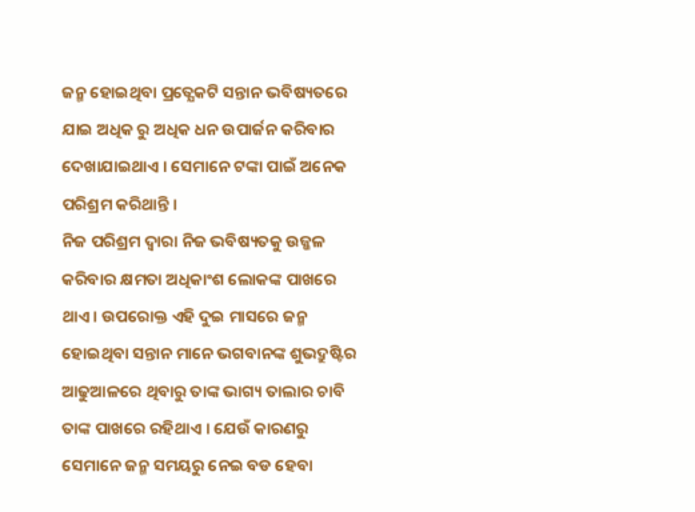ଜନ୍ମ ହୋଇଥିବା ପ୍ରତ୍ଯେକଟି ସନ୍ତାନ ଭବିଷ୍ୟତରେ ଯାଇ ଅଧିକ ରୁ ଅଧିକ ଧନ ଉପାର୍ଜନ କରିବାର ଦେଖାଯାଇଥାଏ । ସେମାନେ ଟଙ୍କା ପାଇଁ ଅନେକ ପରିଶ୍ରମ କରିଥାନ୍ତି ।
ନିଜ ପରିଶ୍ରମ ଦ୍ଵାରା ନିଜ ଭବିଷ୍ୟତକୁ ଉଜ୍ଜଳ କରିବାର କ୍ଷମତା ଅଧିକାଂଶ ଲୋକଙ୍କ ପାଖରେ ଥାଏ । ଉପରୋକ୍ତ ଏହି ଦୁଇ ମାସରେ ଜନ୍ମ ହୋଇଥିବା ସନ୍ତାନ ମାନେ ଭଗବାନଙ୍କ ଶୁଭଦ୍ରୁଷ୍ଟିର ଆଢୁଆଳରେ ଥିବାରୁ ତାଙ୍କ ଭାଗ୍ୟ ତାଲାର ଚାବି ତାଙ୍କ ପାଖରେ ରହିଥାଏ । ଯେଉଁ କାରଣରୁ ସେମାନେ ଜନ୍ମ ସମୟରୁ ନେଇ ବଡ ହେବା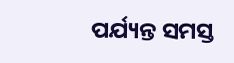ପର୍ଯ୍ୟନ୍ତ ସମସ୍ତ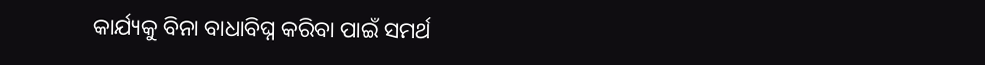କାର୍ଯ୍ୟକୁ ବିନା ବାଧାବିଘ୍ନ କରିବା ପାଇଁ ସମର୍ଥ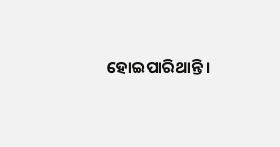ହୋଇପାରିଥାନ୍ତି ।